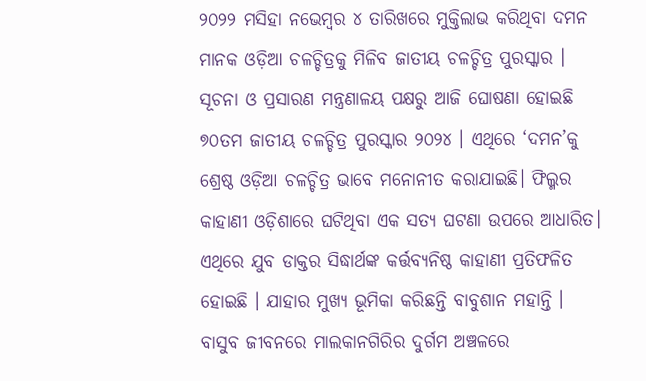୨୦୨୨ ମସିହା ନଭେମ୍ବର ୪ ତାରିଖରେ ମୁକ୍ତିଲାଭ କରିଥିବା ଦମନ ମାନକ ଓଡ଼ିଆ ଚଳଚ୍ଚିତ୍ରକୁ ମିଳିବ ଜାତୀୟ ଚଳଚ୍ଚିତ୍ର ପୁରସ୍କାର । ସୂଚନା ଓ ପ୍ରସାରଣ ମନ୍ତ୍ରଣାଳୟ ପକ୍ଷରୁ ଆଜି ଘୋଷଣା ହୋଇଛି ୭୦ତମ ଜାତୀୟ ଚଳଚ୍ଚିତ୍ର ପୁରସ୍କାର ୨୦୨୪ । ଏଥିରେ ‘ଦମନ’କୁ ଶ୍ରେଷ୍ଠ ଓଡ଼ିଆ ଚଳଚ୍ଚିତ୍ର ଭାବେ ମନୋନୀତ କରାଯାଇଛି। ଫିଲ୍ମର କାହାଣୀ ଓଡ଼ିଶାରେ ଘଟିଥିବା ଏକ ସତ୍ୟ ଘଟଣା ଉପରେ ଆଧାରିତ। ଏଥିରେ ଯୁବ ଡାକ୍ତର ସିଦ୍ଧାର୍ଥଙ୍କ କର୍ତ୍ତବ୍ୟନିଷ୍ଠ କାହାଣୀ ପ୍ରତିଫଳିତ ହୋଇଛି । ଯାହାର ମୁଖ୍ୟ ଭୂମିକା କରିଛନ୍ତି ବାବୁଶାନ ମହାନ୍ତି । ବାସୁବ ଜୀବନରେ ମାଲକାନଗିରିର ଦୁର୍ଗମ ଅଞ୍ଚଳରେ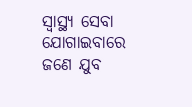ସ୍ବାସ୍ଥ୍ୟ ସେବା ଯୋଗାଇବାରେ ଜଣେ ଯୁବ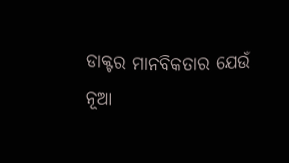ଡାକ୍ଟର ମାନବିକତାର ଯେଉଁ ନୂଆ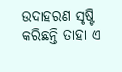ଉଦାହରଣ ସୃଷ୍ଟି କରିଛନ୍ତି ତାହା ଏ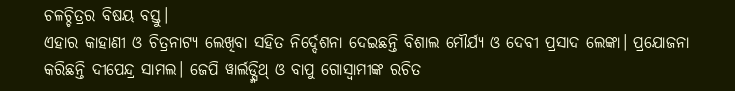ଚଳଚ୍ଚିତ୍ରର ବିଷୟ ବସ୍ତୁ।
ଏହାର କାହାଣୀ ଓ ଚିତ୍ରନାଟ୍ୟ ଲେଖିବା ସହିତ ନିର୍ଦ୍ଦେଶନା ଦେଇଛନ୍ତି ବିଶାଲ ମୌର୍ଯ୍ୟ ଓ ଦେବୀ ପ୍ରସାଦ ଲେଙ୍କା। ପ୍ରଯୋଜନା କରିଛନ୍ତି ଦୀପେନ୍ଦ୍ର ସାମଲ। ଜେପି ୱାର୍ଲଡ୍ସ୍ମିଥ୍ ଓ ବାପୁ ଗୋସ୍ବାମୀଙ୍କ ରଚିତ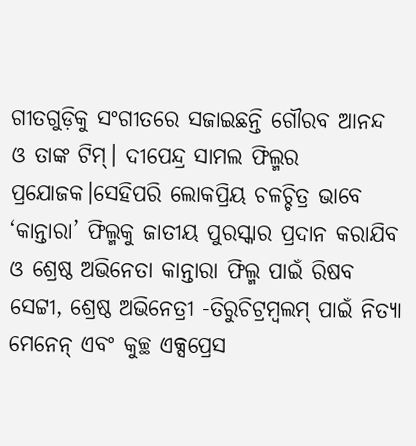ଗୀତଗୁଡ଼ିକୁ ସଂଗୀତରେ ସଜାଇଛନ୍ତି ଗୌରବ ଆନନ୍ଦ ଓ ତାଙ୍କ ଟିମ୍। ଦୀପେନ୍ଦ୍ର ସାମଲ ଫିଲ୍ମର ପ୍ରଯୋଜକ।ସେହିପରି ଲୋକପ୍ରିୟ ଚଳଚ୍ଚିତ୍ର ଭାବେ ‘କାନ୍ତାରା’ ଫିଲ୍ମକୁ ଜାତୀୟ ପୁରସ୍କାର ପ୍ରଦାନ କରାଯିବ ଓ ଶ୍ରେଷ୍ଠ ଅଭିନେତା କାନ୍ତାରା ଫିଲ୍ମ ପାଇଁ ରିଷବ ସେଟ୍ଟୀ, ଶ୍ରେଷ୍ଠ ଅଭିନେତ୍ରୀ -ତିରୁଚିଟ୍ରମ୍ବଲମ୍ ପାଇଁ ନିତ୍ୟା ମେନେନ୍ ଏବଂ କୁଚ୍ଛ ଏକ୍ସପ୍ରେସ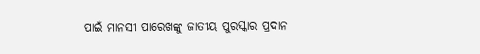ପାଇଁ ମାନସୀ ପାରେଖଙ୍କୁ ଜାତୀୟ ପୁରସ୍କାର ପ୍ରଦାନ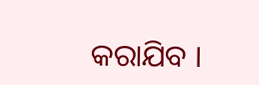କରାଯିବ ।